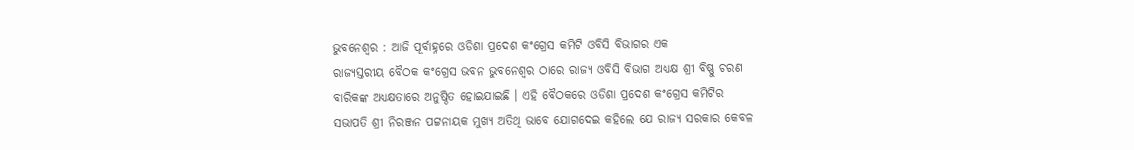ଭୁବନେଶ୍ୱର : ଆଜି ପୂର୍ବାହ୍ନରେ ଓଡିଶା ପ୍ରଦେଶ କଂଗ୍ରେସ କମିଟି ଓବିସି ବିଭାଗର ଏକ
ରାଜ୍ୟସ୍ତରୀୟ ବୈଠକ କଂଗ୍ରେସ ଭବନ ଭୁବନେଶ୍ୱର ଠାରେ ରାଜ୍ୟ ଓବିସି ବିଭାଗ ଅଧ୍ୟକ୍ଷ ଶ୍ରୀ ବିଷ୍ଣୁ ଚରଣ
ବାରିକଙ୍କ ଅଧ୍ୟକ୍ଷତାରେ ଅନୁଷ୍ଠିତ ହୋଇଯାଇଛି । ଏହି ବୈଠକରେ ଓଡିଶା ପ୍ରଦେଶ କଂଗ୍ରେସ କମିଟିର
ସଭାପତି ଶ୍ରୀ ନିରଞ୍ଜନ ପଟ୍ଟନାୟକ ମୁଖ୍ୟ ଅତିଥି ଭାବେ ଯୋଗଦେଇ କହିଲେ ଯେ ରାଜ୍ୟ ସରକାର କେବଳ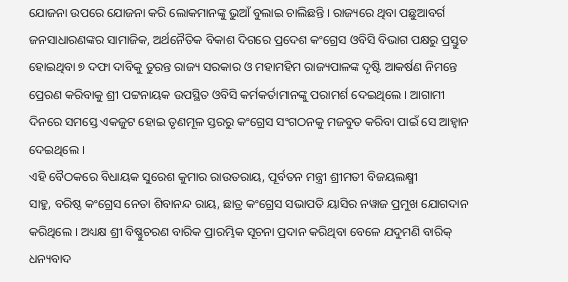ଯୋଜନା ଉପରେ ଯୋଜନା କରି ଲୋକମାନଙ୍କୁ ଭୁଆଁ ବୁଲାଇ ଚାଲିଛନ୍ତି । ରାଜ୍ୟରେ ଥିବା ପଛୁଆବର୍ଗ
ଜନସାଧାରଣଙ୍କର ସାମାଜିକ, ଅର୍ଥନୈତିକ ବିକାଶ ଦିଗରେ ପ୍ରଦେଶ କଂଗ୍ରେସ ଓବିସି ବିଭାଗ ପକ୍ଷରୁ ପ୍ରସ୍ତୁତ
ହୋଇଥିବା ୭ ଦଫା ଦାବିକୁ ତୁରନ୍ତ ରାଜ୍ୟ ସରକାର ଓ ମହାମହିମ ରାଜ୍ୟପାଳଙ୍କ ଦୃଷ୍ଟି ଆକର୍ଷଣ ନିମନ୍ତେ
ପ୍ରେରଣ କରିବାକୁ ଶ୍ରୀ ପଟ୍ଟନାୟକ ଉପସ୍ଥିତ ଓବିସି କର୍ମକର୍ତାମାନଙ୍କୁ ପରାମର୍ଶ ଦେଇଥିଲେ । ଆଗାମୀ
ଦିନରେ ସମସ୍ତେ ଏକଜୁଟ ହୋଇ ତୃଣମୂଳ ସ୍ତରରୁ କଂଗ୍ରେସ ସଂଗଠନକୁ ମଜବୁତ କରିବା ପାଇଁ ସେ ଆହ୍ୱାନ
ଦେଇଥିଲେ ।
ଏହି ବୈଠକରେ ବିଧାୟକ ସୁରେଶ କୁମାର ରାଉତରାୟ, ପୂର୍ବତନ ମନ୍ତ୍ରୀ ଶ୍ରୀମତୀ ବିଜୟଲକ୍ଷ୍ମୀ
ସାହୁ, ବରିଷ୍ଠ କଂଗ୍ରେସ ନେତା ଶିବାନନ୍ଦ ରାୟ, ଛାତ୍ର କଂଗ୍ରେସ ସଭାପତି ୟାସିର ନୱାଜ ପ୍ରମୁଖ ଯୋଗଦାନ
କରିଥିଲେ । ଅଧ୍ୟକ୍ଷ ଶ୍ରୀ ବିଷ୍ଣୁଚରଣ ବାରିକ ପ୍ରାରମ୍ଭିକ ସୂଚନା ପ୍ରଦାନ କରିଥିବା ବେଳେ ଯଦୁମଣି ବାରିକ୍
ଧନ୍ୟବାଦ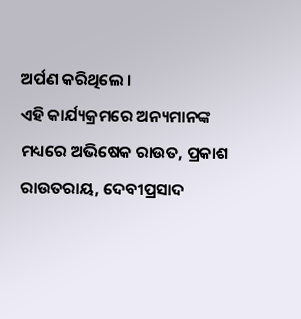ଅର୍ପଣ କରିଥିଲେ ।
ଏହି କାର୍ଯ୍ୟକ୍ରମରେ ଅନ୍ୟମାନଙ୍କ ମଧ୍ୟରେ ଅଭିଷେକ ରାଉତ, ପ୍ରକାଶ ରାଉତରାୟ, ଦେବୀପ୍ରସାଦ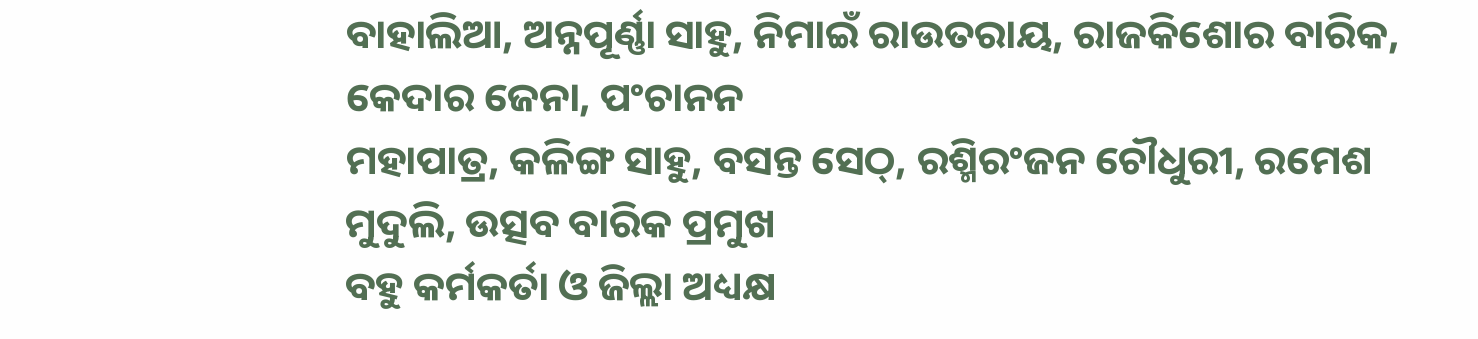ବାହାଲିଆ, ଅନ୍ନପୂର୍ଣ୍ଣା ସାହୁ, ନିମାଇଁ ରାଉତରାୟ, ରାଜକିଶୋର ବାରିକ, କେଦାର ଜେନା, ପଂଚାନନ
ମହାପାତ୍ର, କଳିଙ୍ଗ ସାହୁ, ବସନ୍ତ ସେଠ୍, ରଶ୍ମିରଂଜନ ଚୌଧୁରୀ, ରମେଶ ମୁଦୁଲି, ଉତ୍ସବ ବାରିକ ପ୍ରମୁଖ
ବହୁ କର୍ମକର୍ତା ଓ ଜିଲ୍ଲା ଅଧ୍ୟକ୍ଷ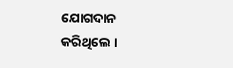ଯୋଗଦାନ କରିଥିଲେ ।